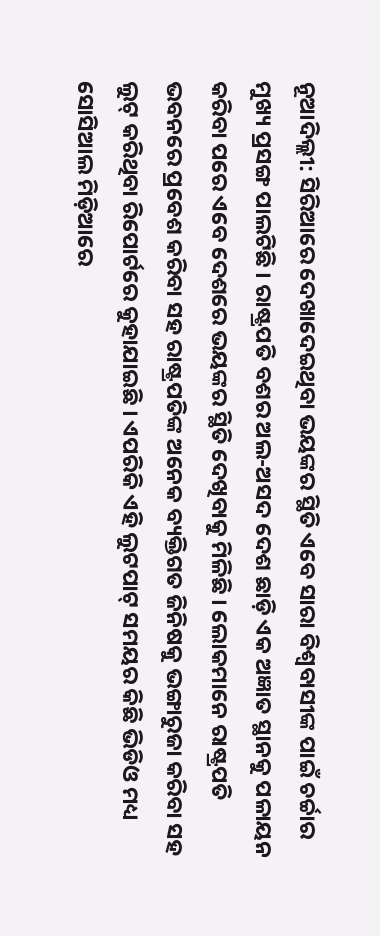ନୂଆଦିଲ୍ଲୀ: ସିରିଆରେ ଦେଖାଦେଇଥିବା ଭୟଙ୍କର ସ୍ଥିତି ଏବେ ସାରା ବିଶ୍ୱବାସୀଙ୍କ ପାଇଁ ଚର୍ଚ୍ଚାର ମୁଖ୍ୟ ପ୍ରସଙ୍ଗ ପାଲଟିଛି । ରାଷ୍ଟ୍ରପତି ବଶର ଅଲ-ଅସଦ ଦେଶ ଛାଡ଼ି ଏକ ଅଜ୍ଞାତ ସ୍ଥାନକୁ ପଳାୟନ କରିବା ପରେ ଏବେ ଦେଶରେ ଭୟଙ୍କର ସ୍ଥିତି ଦେଖିବାକୁ ମିଳିଛି । ଲୋକମାନେ ରାଷ୍ଟ୍ରପତି ଭବନରେ ପ୍ରବେଶ କରିବା ସହ ରାଷ୍ଟ୍ରପତିଙ୍କ ଅନେକ ବ୍ୟକ୍ତିଗତ ଜିନିଷକୁ ଭଙ୍ଗାରୁଜା କରିବା ସହ ଲୁଟ୍ କରିଥିବା ରିପୋର୍ଟରେ କୁହାଯାଇଛି । ଏପରିକି ଏହି ଲୁଟପାଟ୍ ସମୟର କିଛି ଭିଡିଓ ମଧ୍ୟ ସୋସିଆଲ ମିଡ଼ିଆରେ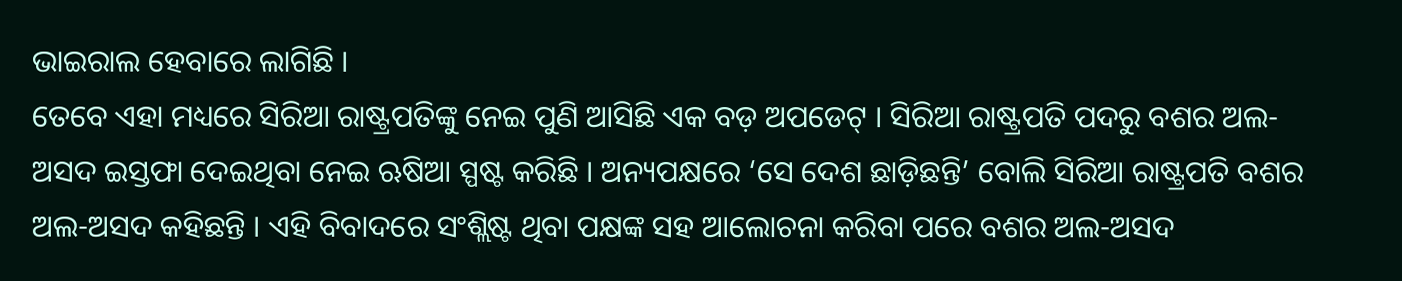ଭାଇରାଲ ହେବାରେ ଲାଗିଛି ।
ତେବେ ଏହା ମଧ୍ୟରେ ସିରିଆ ରାଷ୍ଟ୍ରପତିଙ୍କୁ ନେଇ ପୁଣି ଆସିଛି ଏକ ବଡ଼ ଅପଡେଟ୍ । ସିରିଆ ରାଷ୍ଟ୍ରପତି ପଦରୁ ବଶର ଅଲ-ଅସଦ ଇସ୍ତଫା ଦେଇଥିବା ନେଇ ଋଷିଆ ସ୍ପଷ୍ଟ କରିଛି । ଅନ୍ୟପକ୍ଷରେ ‘ସେ ଦେଶ ଛାଡ଼ିଛନ୍ତି’ ବୋଲି ସିରିଆ ରାଷ୍ଟ୍ରପତି ବଶର ଅଲ-ଅସଦ କହିଛନ୍ତି । ଏହି ବିବାଦରେ ସଂଶ୍ଲିଷ୍ଟ ଥିବା ପକ୍ଷଙ୍କ ସହ ଆଲୋଚନା କରିବା ପରେ ବଶର ଅଲ-ଅସଦ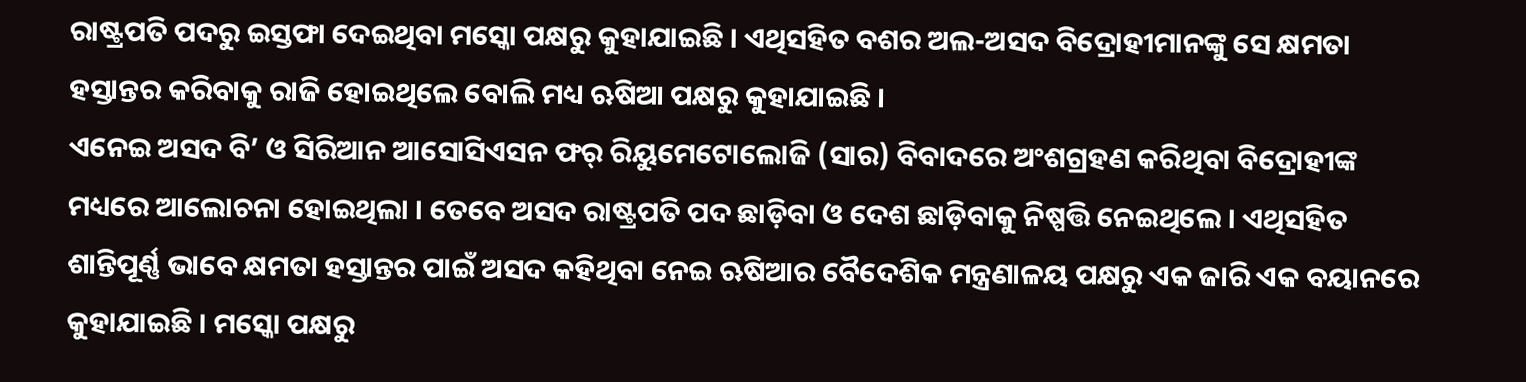ରାଷ୍ଟ୍ରପତି ପଦରୁ ଇସ୍ତଫା ଦେଇଥିବା ମସ୍କୋ ପକ୍ଷରୁ କୁହାଯାଇଛି । ଏଥିସହିତ ବଶର ଅଲ-ଅସଦ ବିଦ୍ରୋହୀମାନଙ୍କୁ ସେ କ୍ଷମତା ହସ୍ତାନ୍ତର କରିବାକୁ ରାଜି ହୋଇଥିଲେ ବୋଲି ମଧ୍ୟ ଋଷିଆ ପକ୍ଷରୁ କୁହାଯାଇଛି ।
ଏନେଇ ଅସଦ ବି’ ଓ ସିରିଆନ ଆସୋସିଏସନ ଫର୍ ରିୟୁମେଟୋଲୋଜି (ସାର) ବିବାଦରେ ଅଂଶଗ୍ରହଣ କରିଥିବା ବିଦ୍ରୋହୀଙ୍କ ମଧ୍ୟରେ ଆଲୋଚନା ହୋଇଥିଲା । ତେବେ ଅସଦ ରାଷ୍ଟ୍ରପତି ପଦ ଛାଡ଼ିବା ଓ ଦେଶ ଛାଡ଼ିବାକୁ ନିଷ୍ପତ୍ତି ନେଇଥିଲେ । ଏଥିସହିତ ଶାନ୍ତିପୂର୍ଣ୍ଣ ଭାବେ କ୍ଷମତା ହସ୍ତାନ୍ତର ପାଇଁ ଅସଦ କହିଥିବା ନେଇ ଋଷିଆର ବୈଦେଶିକ ମନ୍ତ୍ରଣାଳୟ ପକ୍ଷରୁ ଏକ ଜାରି ଏକ ବୟାନରେ କୁହାଯାଇଛି । ମସ୍କୋ ପକ୍ଷରୁ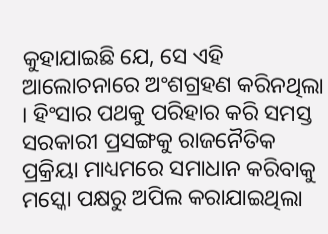କୁହାଯାଇଛି ଯେ, ସେ ଏହି ଆଲୋଚନାରେ ଅଂଶଗ୍ରହଣ କରିନଥିଲା । ହିଂସାର ପଥକୁ ପରିହାର କରି ସମସ୍ତ ସରକାରୀ ପ୍ରସଙ୍ଗକୁ ରାଜନୈତିକ ପ୍ରକ୍ରିୟା ମାଧ୍ୟମରେ ସମାଧାନ କରିବାକୁ ମସ୍କୋ ପକ୍ଷରୁ ଅପିଲ କରାଯାଇଥିଲା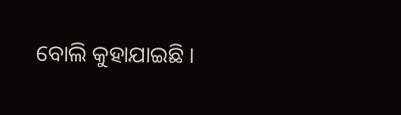ବୋଲି କୁହାଯାଇଛି ।